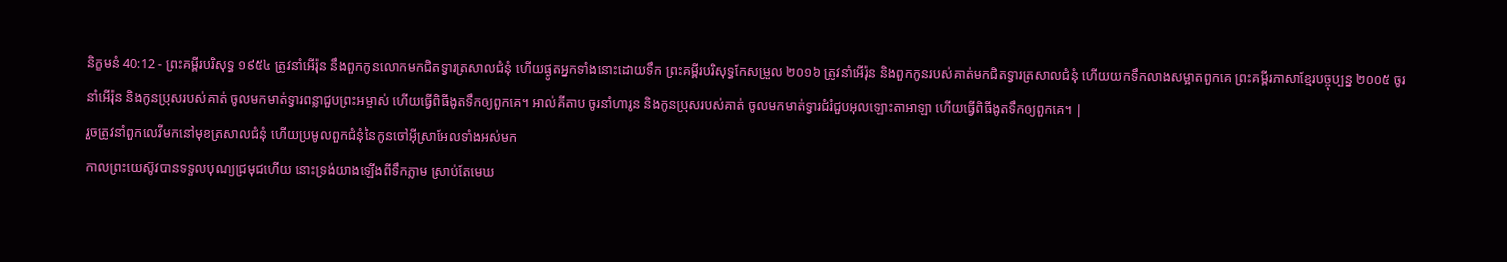និក្ខមនំ 40:12 - ព្រះគម្ពីរបរិសុទ្ធ ១៩៥៤ ត្រូវនាំអើរ៉ុន នឹងពួកកូនលោកមកជិតទ្វារត្រសាលជំនុំ ហើយផ្ងូតអ្នកទាំងនោះដោយទឹក ព្រះគម្ពីរបរិសុទ្ធកែសម្រួល ២០១៦ ត្រូវនាំអើរ៉ុន និងពួកកូនរបស់គាត់មកជិតទ្វារត្រសាលជំនុំ ហើយយកទឹកលាងសម្អាតពួកគេ ព្រះគម្ពីរភាសាខ្មែរបច្ចុប្បន្ន ២០០៥ ចូរនាំអើរ៉ុន និងកូនប្រុសរបស់គាត់ ចូលមកមាត់ទ្វារពន្លាជួបព្រះអម្ចាស់ ហើយធ្វើពិធីងូតទឹកឲ្យពួកគេ។ អាល់គីតាប ចូរនាំហារូន និងកូនប្រុសរបស់គាត់ ចូលមកមាត់ទ្វារជំរំជួបអុលឡោះតាអាឡា ហើយធ្វើពិធីងូតទឹកឲ្យពួកគេ។ |
រួចត្រូវនាំពួកលេវីមកនៅមុខត្រសាលជំនុំ ហើយប្រមូលពួកជំនុំនៃកូនចៅអ៊ីស្រាអែលទាំងអស់មក
កាលព្រះយេស៊ូវបានទទួលបុណ្យជ្រមុជហើយ នោះទ្រង់យាងឡើងពីទឹកភ្លាម ស្រាប់តែមេឃ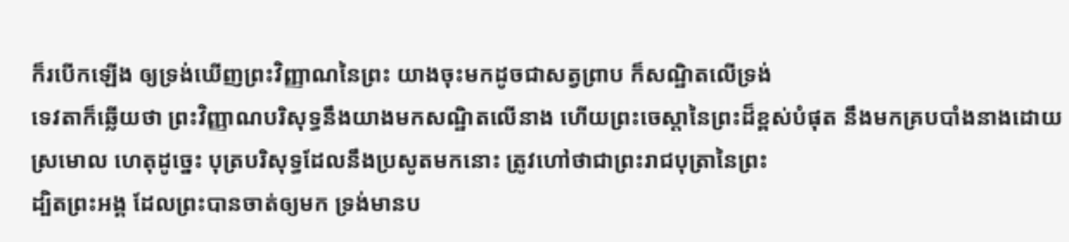ក៏របើកឡើង ឲ្យទ្រង់ឃើញព្រះវិញ្ញាណនៃព្រះ យាងចុះមកដូចជាសត្វព្រាប ក៏សណ្ឋិតលើទ្រង់
ទេវតាក៏ឆ្លើយថា ព្រះវិញ្ញាណបរិសុទ្ធនឹងយាងមកសណ្ឋិតលើនាង ហើយព្រះចេស្តានៃព្រះដ៏ខ្ពស់បំផុត នឹងមកគ្របបាំងនាងដោយស្រមោល ហេតុដូច្នេះ បុត្របរិសុទ្ធដែលនឹងប្រសូតមកនោះ ត្រូវហៅថាជាព្រះរាជបុត្រានៃព្រះ
ដ្បិតព្រះអង្គ ដែលព្រះបានចាត់ឲ្យមក ទ្រង់មានប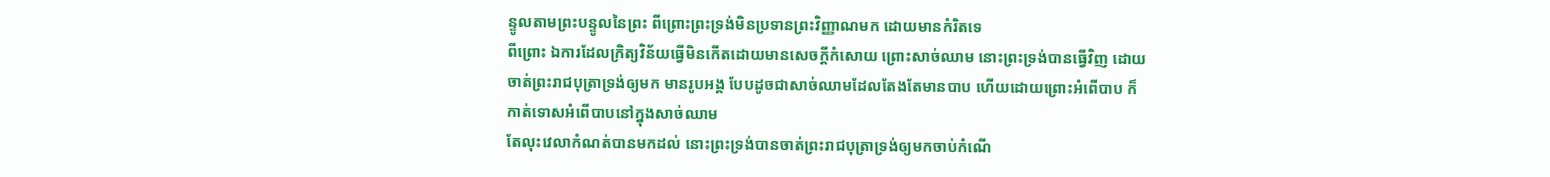ន្ទូលតាមព្រះបន្ទូលនៃព្រះ ពីព្រោះព្រះទ្រង់មិនប្រទានព្រះវិញ្ញាណមក ដោយមានកំរិតទេ
ពីព្រោះ ឯការដែលក្រិត្យវិន័យធ្វើមិនកើតដោយមានសេចក្ដីកំសោយ ព្រោះសាច់ឈាម នោះព្រះទ្រង់បានធ្វើវិញ ដោយចាត់ព្រះរាជបុត្រាទ្រង់ឲ្យមក មានរូបអង្គ បែបដូចជាសាច់ឈាមដែលតែងតែមានបាប ហើយដោយព្រោះអំពើបាប ក៏កាត់ទោសអំពើបាបនៅក្នុងសាច់ឈាម
តែលុះវេលាកំណត់បានមកដល់ នោះព្រះទ្រង់បានចាត់ព្រះរាជបុត្រាទ្រង់ឲ្យមកចាប់កំណើ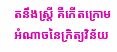តនឹងស្ត្រី គឺកើតក្រោមអំណាចនៃក្រិត្យវិន័យ